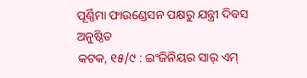ପୂର୍ଣ୍ଣିମା ଫାଉଣ୍ଡେସନ ପକ୍ଷରୁ ଯନ୍ତ୍ରୀ ଦିବସ ଅନୁଷ୍ଠିତ
କଟକ, ୧୫/୯ : ଇଂଜିନିୟର ସାର୍ ଏମ୍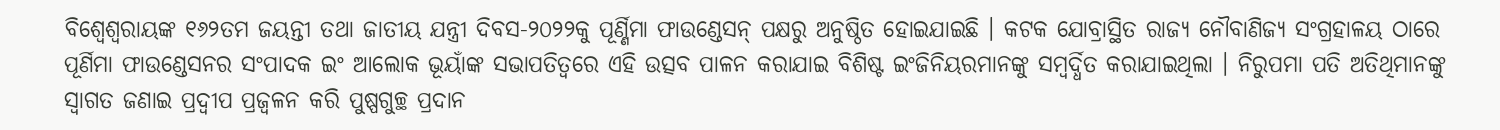ବିଶ୍ୱେଶ୍ୱରାୟଙ୍କ ୧୬୨ତମ ଜୟନ୍ତୀ ତଥା ଜାତୀୟ ଯନ୍ତ୍ରୀ ଦିବସ-୨୦୨୨କୁ ପୂର୍ଣ୍ଣିମା ଫାଉଣ୍ଡେସନ୍ ପକ୍ଷରୁ ଅନୁଷ୍ଠିତ ହୋଇଯାଇଛି । କଟକ ଯୋବ୍ରାସ୍ଥିତ ରାଜ୍ୟ ନୌବାଣିଜ୍ୟ ସଂଗ୍ରହାଳୟ ଠାରେ ପୂର୍ଣିମା ଫାଉଣ୍ଡେସନର ସଂପାଦକ ଇଂ ଆଲୋକ ଭୂୟାଁଙ୍କ ସଭାପତିତ୍ୱରେ ଏହି ଉତ୍ସବ ପାଳନ କରାଯାଇ ବିଶିଷ୍ଟ ଇଂଜିନିୟରମାନଙ୍କୁ ସମ୍ବର୍ଦ୍ଧିତ କରାଯାଇଥିଲା । ନିରୁପମା ପତି ଅତିଥିମାନଙ୍କୁ ସ୍ୱାଗତ ଜଣାଇ ପ୍ରଦ୍ୱୀପ ପ୍ରଜ୍ୱଳନ କରି ପୁଷ୍ପଗୁଚ୍ଛ ପ୍ରଦାନ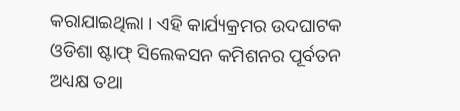କରାଯାଇଥିଲା । ଏହି କାର୍ଯ୍ୟକ୍ରମର ଉଦଘାଟକ ଓଡିଶା ଷ୍ଟାଫ୍ ସିଲେକସନ କମିଶନର ପୂର୍ବତନ ଅଧ୍ୟକ୍ଷ ତଥା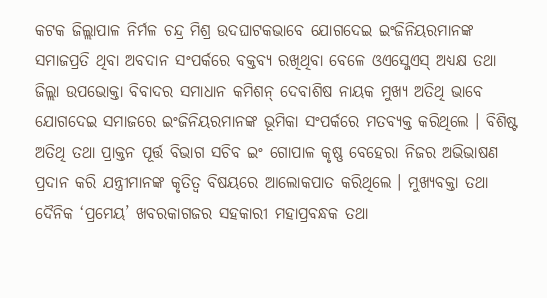କଟକ ଜିଲ୍ଲାପାଳ ନିର୍ମଳ ଚନ୍ଦ୍ର ମିଶ୍ର ଉଦଘାଟକଭାବେ ଯୋଗଦେଇ ଇଂଜିନିୟରମାନଙ୍କ ସମାଜପ୍ରତି ଥିବା ଅବଦାନ ସଂପର୍କରେ ବକ୍ତବ୍ୟ ରଖିଥିବା ବେଳେ ଓଏସ୍ଜେଏସ୍ ଅଧ୍ୟକ୍ଷ ତଥା ଜିଲ୍ଲା ଉପଭୋକ୍ତା ବିବାଦର ସମାଧାନ କମିଶନ୍ ଦେବାଶିଷ ନାୟକ ମୁଖ୍ୟ ଅତିଥି ଭାବେ ଯୋଗଦେଇ ସମାଜରେ ଇଂଜିନିୟରମାନଙ୍କ ଭୂମିକା ସଂପର୍କରେ ମତବ୍ୟକ୍ତ କରିଥିଲେ । ବିଶିଷ୍ଟ ଅତିଥି ତଥା ପ୍ରାକ୍ତନ ପୂର୍ତ୍ତ ବିଭାଗ ସଚିବ ଇଂ ଗୋପାଳ କୃଷ୍ଣ ବେହେରା ନିଜର ଅଭିଭାଷଣ ପ୍ରଦାନ କରି ଯନ୍ତ୍ରୀମାନଙ୍କ କୃତିତ୍ୱ ବିଷୟରେ ଆଲୋକପାତ କରିଥିଲେ । ମୁଖ୍ୟବକ୍ତା ତଥା ଦୈନିକ ‘ପ୍ରମେୟ’ ଖବରକାଗଜର ସହକାରୀ ମହାପ୍ରବନ୍ଧକ ତଥା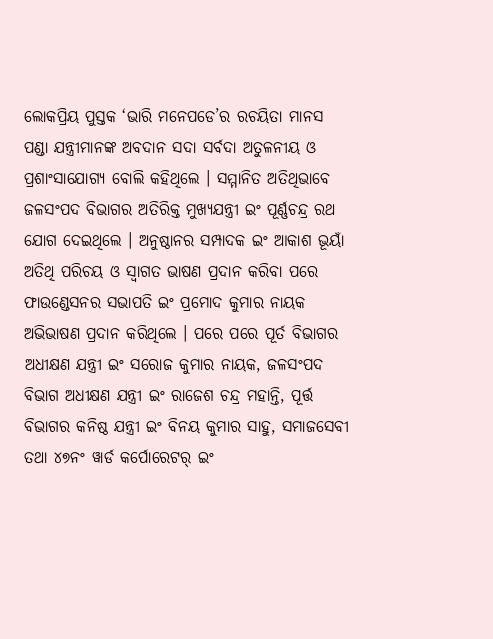ଲୋକପ୍ରିୟ ପୁସ୍ତକ ‘ଭାରି ମନେପଡେ’ର ରଚୟିତା ମାନସ ପଣ୍ଡା ଯନ୍ତ୍ରୀମାନଙ୍କ ଅବଦାନ ସଦା ସର୍ବଦା ଅତୁଳନୀୟ ଓ ପ୍ରଶାଂସାଯୋଗ୍ୟ ବୋଲି କହିଥିଲେ । ସମ୍ମାନିତ ଅତିଥିଭାବେ ଜଳସଂପଦ ବିଭାଗର ଅତିରିକ୍ତ ମୁଖ୍ୟଯନ୍ତ୍ରୀ ଇଂ ପୂର୍ଣ୍ଣଚନ୍ଦ୍ର ରଥ ଯୋଗ ଦେଇଥିଲେ । ଅନୁଷ୍ଠାନର ସମ୍ପାଦକ ଇଂ ଆକାଶ ଭୂୟାଁ ଅତିଥି ପରିଚୟ ଓ ସ୍ୱାଗତ ଭାଷଣ ପ୍ରଦାନ କରିବା ପରେ ଫାଉଣ୍ଡେସନର ସଭାପତି ଇଂ ପ୍ରମୋଦ କୁମାର ନାୟକ ଅଭିଭାଷଣ ପ୍ରଦାନ କରିଥିଲେ । ପରେ ପରେ ପୂର୍ତ ବିଭାଗର ଅଧୀକ୍ଷଣ ଯନ୍ତ୍ରୀ ଇଂ ସରୋଜ କୁମାର ନାୟକ, ଜଳସଂପଦ ବିଭାଗ ଅଧୀକ୍ଷଣ ଯନ୍ତ୍ରୀ ଇଂ ରାଜେଶ ଚନ୍ଦ୍ର ମହାନ୍ତି, ପୂର୍ତ୍ତ ବିଭାଗର କନିଷ୍ଠ ଯନ୍ତ୍ରୀ ଇଂ ବିନୟ କୁମାର ସାହୁ, ସମାଜସେବୀ ତଥା ୪୭ନଂ ୱାର୍ଡ କର୍ପୋରେଟର୍ ଇଂ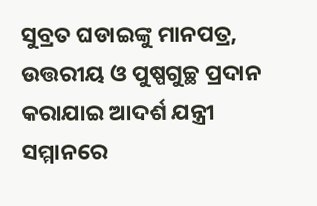ସୁବ୍ରତ ଘଡାଇଙ୍କୁ ମାନପତ୍ର, ଉତ୍ତରୀୟ ଓ ପୁଷ୍ପଗୁଚ୍ଛ ପ୍ରଦାନ କରାଯାଇ ଆଦର୍ଶ ଯନ୍ତ୍ରୀ ସମ୍ମାନରେ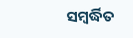ସମ୍ବର୍ଦ୍ଧିତ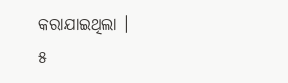କରାଯାଇଥିଲା ।
୫